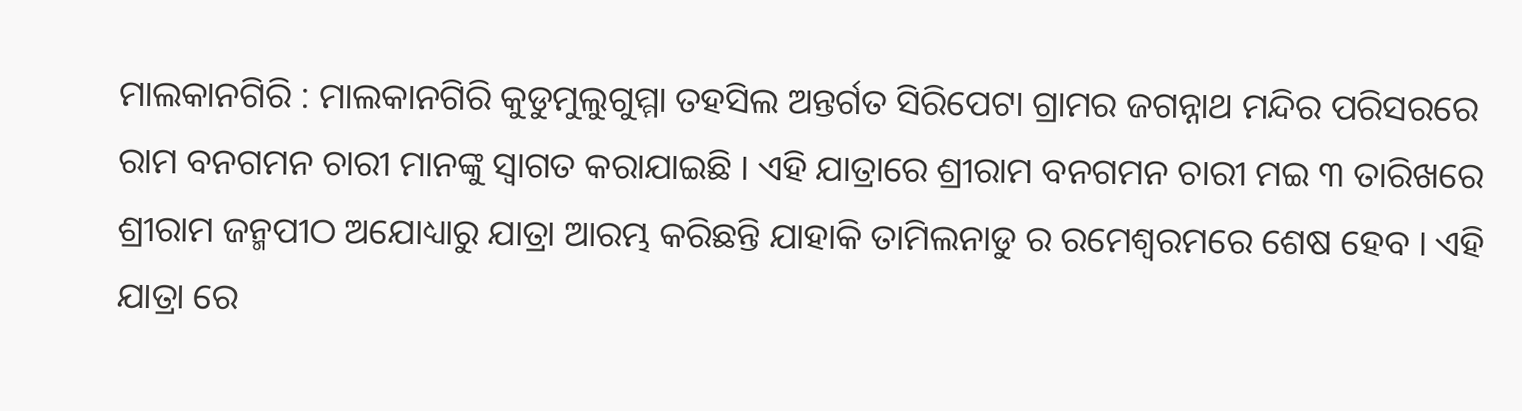ମାଲକାନଗିରି : ମାଲକାନଗିରି କୁଡୁମୁଲୁଗୁମ୍ମା ତହସିଲ ଅନ୍ତର୍ଗତ ସିରିପେଟା ଗ୍ରାମର ଜଗନ୍ନାଥ ମନ୍ଦିର ପରିସରରେ ରାମ ବନଗମନ ଚାରୀ ମାନଙ୍କୁ ସ୍ୱାଗତ କରାଯାଇଛି । ଏହି ଯାତ୍ରାରେ ଶ୍ରୀରାମ ବନଗମନ ଚାରୀ ମଇ ୩ ତାରିଖରେ ଶ୍ରୀରାମ ଜନ୍ମପୀଠ ଅଯୋଧ୍ୟାରୁ ଯାତ୍ରା ଆରମ୍ଭ କରିଛନ୍ତି ଯାହାକି ତାମିଲନାଡୁ ର ରମେଶ୍ୱରମରେ ଶେଷ ହେବ । ଏହି ଯାତ୍ରା ରେ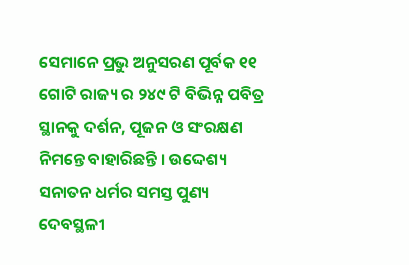ସେମାନେ ପ୍ରଭୁ ଅନୁସରଣ ପୂର୍ବକ ୧୧ ଗୋଟି ରାଜ୍ୟ ର ୨୪୯ ଟି ବିଭିନ୍ନ ପବିତ୍ର ସ୍ଥାନକୁ ଦର୍ଶନ, ପୂଜନ ଓ ସଂରକ୍ଷଣ ନିମନ୍ତେ ବାହାରିଛନ୍ତି । ଉଦ୍ଦେଶ୍ୟ ସନାତନ ଧର୍ମର ସମସ୍ତ ପୁଣ୍ୟ ଦେବସ୍ଥଳୀ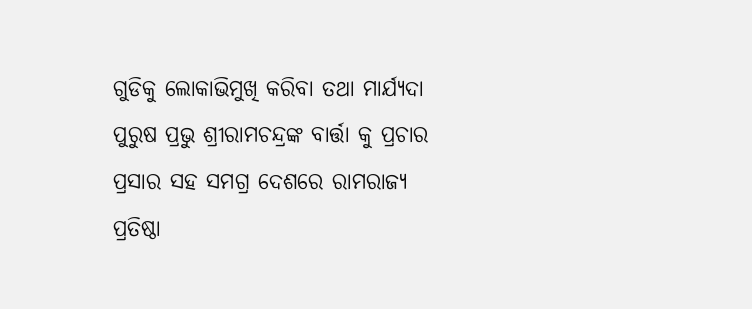ଗୁଡିକୁ ଲୋକାଭିମୁଖି କରିବା ତଥା ମାର୍ଯ୍ୟଦା ପୁରୁଷ ପ୍ରଭୁ ଶ୍ରୀରାମଚନ୍ଦ୍ରଙ୍କ ବାର୍ତ୍ତା କୁ ପ୍ରଚାର ପ୍ରସାର ସହ ସମଗ୍ର ଦେଶରେ ରାମରାଜ୍ୟ ପ୍ରତିଷ୍ଠା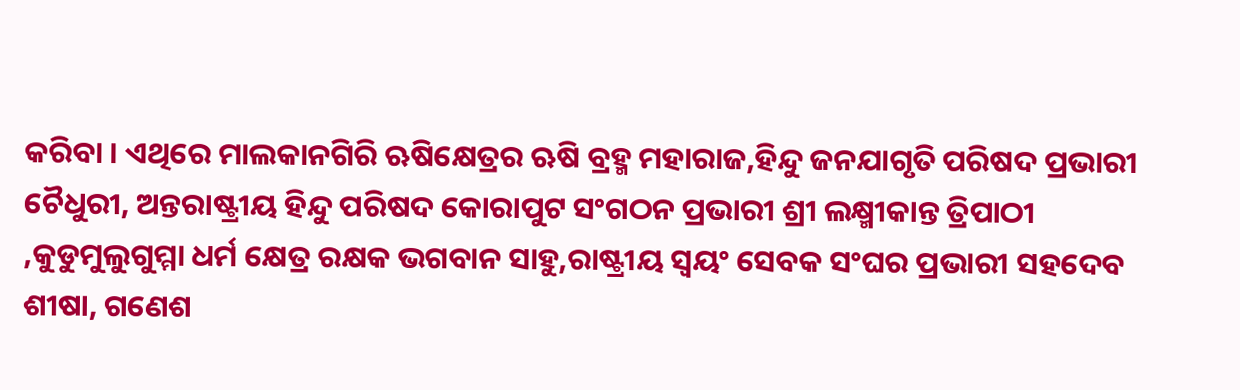କରିବା । ଏଥିରେ ମାଲକାନଗିରି ଋଷିକ୍ଷେତ୍ରର ଋଷି ବ୍ରହ୍ମ ମହାରାଜ,ହିନ୍ଦୁ ଜନଯାଗୃତି ପରିଷଦ ପ୍ରଭାରୀ ଚୈଧୁରୀ, ଅନ୍ତରାଷ୍ଟ୍ରୀୟ ହିନ୍ଦୁ ପରିଷଦ କୋରାପୁଟ ସଂଗଠନ ପ୍ରଭାରୀ ଶ୍ରୀ ଲକ୍ଷ୍ମୀକାନ୍ତ ତ୍ରିପାଠୀ ,କୁଡୁମୁଲୁଗୁମ୍ମା ଧର୍ମ କ୍ଷେତ୍ର ରକ୍ଷକ ଭଗବାନ ସାହୁ,ରାଷ୍ଟ୍ରୀୟ ସ୍ବୟଂ ସେବକ ସଂଘର ପ୍ରଭାରୀ ସହଦେବ ଶୀଷା, ଗଣେଶ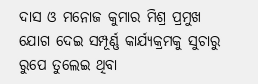ଦାସ ଓ ମନୋଜ କୁମାର ମିଶ୍ର ପ୍ରମୁଖ ଯୋଗ ଦେଇ ସମ୍ପୂର୍ଣ୍ଣ କାର୍ଯ୍ୟକ୍ରମକୁ ସୁଚାରୁ ରୁପେ ତୁଲେଇ ଥିବା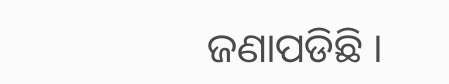ଜଣାପଡିଛି ।